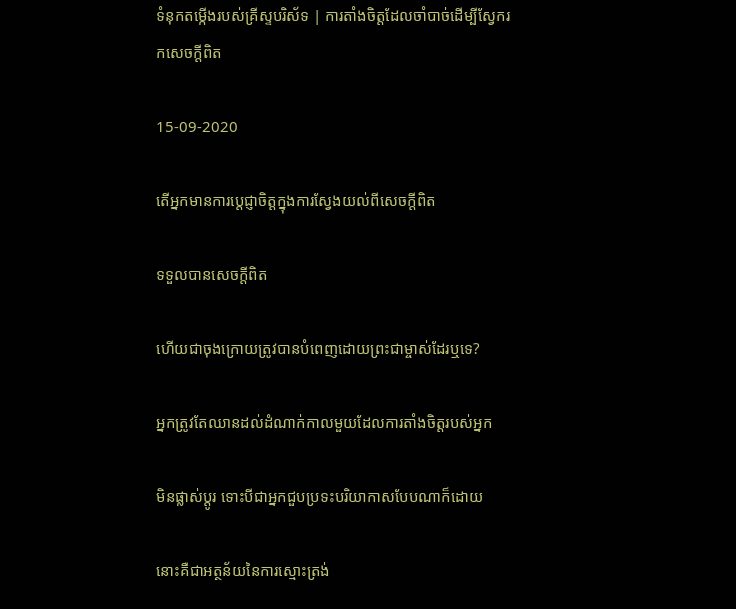ទំនុកតម្កើងរបស់គ្រីស្ទបរិស័ទ | ការតាំងចិត្តដែលចាំបាច់ដើម្បីស្វែករកសេចក្ដីពិត

15-09-2020

តើអ្នកមានការប្តេជ្ញាចិត្តក្នុងការស្វែងយល់ពីសេចក្ដីពិត

ទទួលបានសេចក្ដីពិត

ហើយជាចុងក្រោយត្រូវបានបំពេញដោយព្រះជាម្ចាស់ដែរឬទេ?

អ្នកត្រូវតែឈានដល់ដំណាក់កាលមួយដែលការតាំងចិត្តរបស់អ្នក

មិនផ្លាស់ប្តូរ ទោះបីជាអ្នកជួបប្រទះបរិយាកាសបែបណាក៏ដោយ

នោះគឺជាអត្ថន័យនៃការស្មោះត្រង់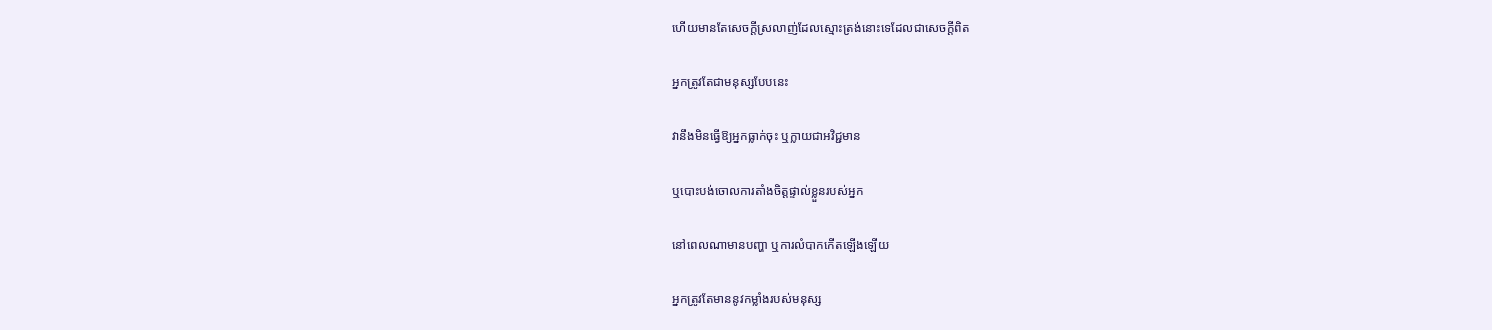ហើយមានតែសេចក្ដីស្រលាញ់ដែលស្មោះត្រង់នោះទេដែលជាសេចក្ដីពិត

អ្នកត្រូវតែជាមនុស្សបែបនេះ

វានឹងមិនធ្វើឱ្យអ្នកធ្លាក់ចុះ ឬក្លាយជាអវិជ្ជមាន

ឬបោះបង់ចោលការតាំងចិត្តផ្ទាល់ខ្លួនរបស់អ្នក

នៅពេលណាមានបញ្ហា ឬការលំបាកកើតឡើងឡើយ

អ្នកត្រូវតែមាននូវកម្លាំងរបស់មនុស្ស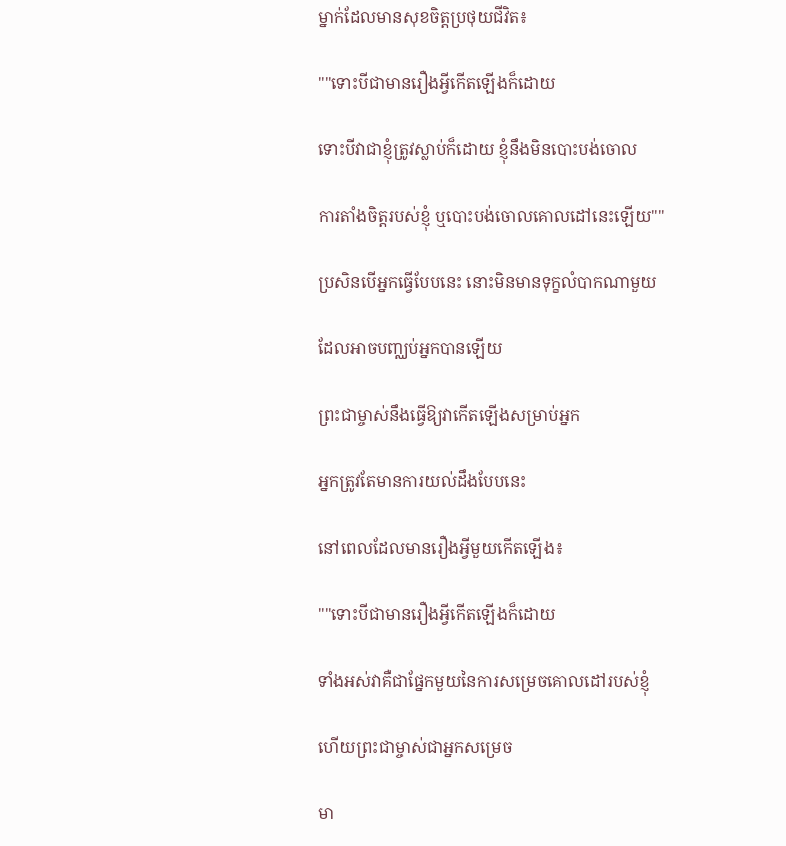ម្នាក់ដែលមានសុខចិត្ដប្រថុយជីវិត៖

""ទោះបីជាមានរឿងអ្វីកើតឡើងក៏ដោយ

ទោះបីវាជាខ្ញុំត្រូវស្លាប់ក៏ដោយ ខ្ញុំនឹងមិនបោះបង់ចោល

ការតាំងចិត្តរបស់ខ្ញុំ ឬបោះបង់ចោលគោលដៅនេះឡើយ""

ប្រសិនបើអ្នកធ្វើបែបនេះ នោះមិនមានទុក្ខលំបាកណាមួយ

ដែលអាចបញ្ឈប់អ្នកបានឡើយ

ព្រះជាម្ចាស់នឹងធ្វើឱ្យវាកើតឡើងសម្រាប់អ្នក

អ្នកត្រូវតែមានការយល់ដឹងបែបនេះ

នៅពេលដែលមានរឿងអ្វីមួយកើតឡើង៖

""ទោះបីជាមានរឿងអ្វីកើតឡើងក៏ដោយ

ទាំងអស់វាគឺជាផ្នែកមួយនៃការសម្រេចគោលដៅរបស់ខ្ញុំ

ហើយព្រះជាម្ចាស់ជាអ្នកសម្រេច

មា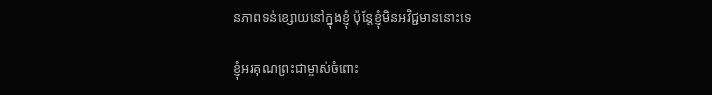នភាពទន់ខ្សោយនៅក្នុងខ្ញុំ ប៉ុន្តែខ្ញុំមិនអវិជ្ជមាននោះទេ

ខ្ញុំអរគុណព្រះជាម្ចាស់ចំពោះ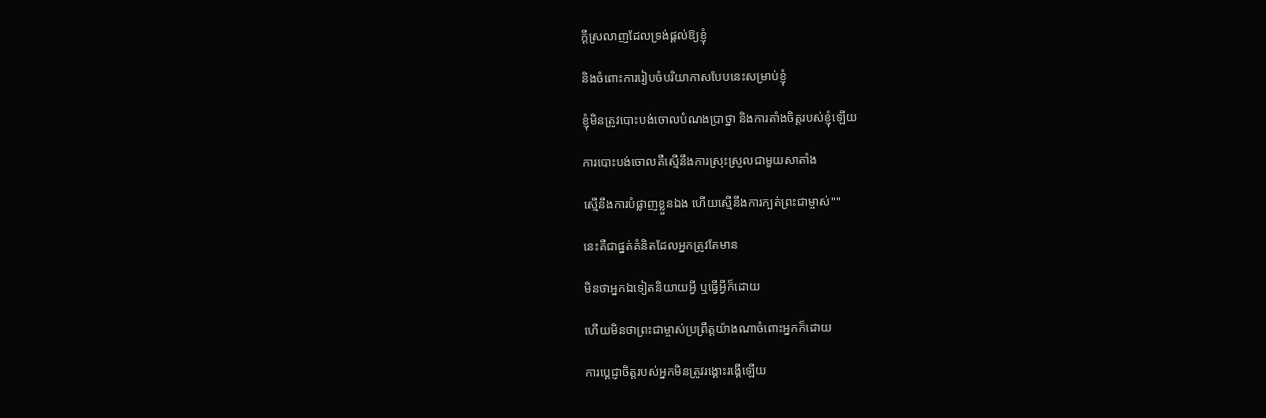ក្ដីស្រលាញដែលទ្រង់ផ្ដល់ឱ្យខ្ញុំ

និងចំពោះការរៀបចំបរិយាកាសបែបនេះសម្រាប់ខ្ញុំ

ខ្ញុំមិនត្រូវបោះបង់ចោលបំណងប្រាថ្នា និងការតាំងចិត្តរបស់ខ្ញុំឡើយ

ការបោះបង់ចោលគឺស្មើនឹងការស្រុះស្រួលជាមួយសាតាំង

ស្មើនឹងការបំផ្លាញខ្លួនឯង ហើយស្មើនឹងការក្បត់ព្រះជាម្ចាស់""

នេះគឺជាផ្នត់គំនិតដែលអ្នកត្រូវតែមាន

មិនថាអ្នកឯទៀតនិយាយអ្វី ឬធ្វើអ្វីក៏ដោយ

ហើយមិនថាព្រះជាម្ចាស់ប្រព្រឹត្ដយ៉ាងណាចំពោះអ្នកក៏ដោយ

ការប្ដេជ្ញាចិត្តរបស់អ្នកមិនត្រូវរង្គោះរង្គើឡើយ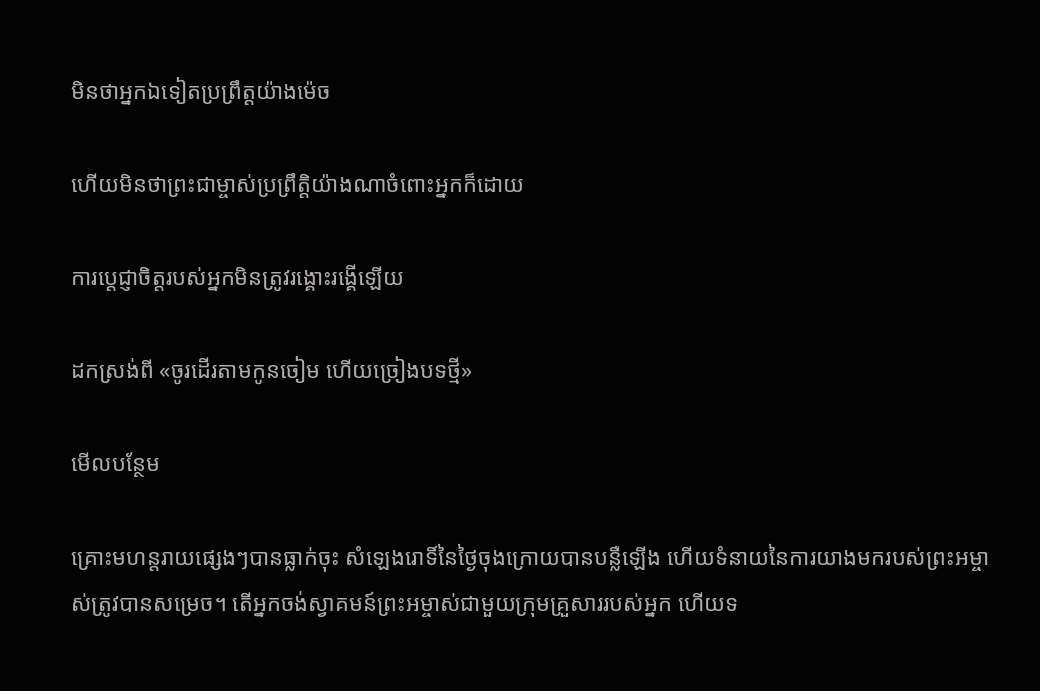មិនថាអ្នកឯទៀតប្រព្រឹត្ដយ៉ាងម៉េច

ហើយមិនថាព្រះជាម្ចាស់ប្រព្រឹត្តិយ៉ាងណាចំពោះអ្នកក៏ដោយ

ការប្ដេជ្ញាចិត្តរបស់អ្នកមិនត្រូវរង្គោះរង្គើឡើយ

ដកស្រង់ពី «ចូរដើរតាមកូនចៀម ហើយច្រៀងបទថ្មី»

មើលបន្ថែម

គ្រោះមហន្តរាយផ្សេងៗបានធ្លាក់ចុះ សំឡេងរោទិ៍នៃថ្ងៃចុងក្រោយបានបន្លឺឡើង ហើយទំនាយនៃការយាងមករបស់ព្រះអម្ចាស់ត្រូវបានសម្រេច។ តើអ្នកចង់ស្វាគមន៍ព្រះអម្ចាស់ជាមួយក្រុមគ្រួសាររបស់អ្នក ហើយទ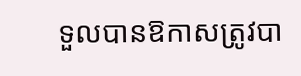ទួលបានឱកាសត្រូវបា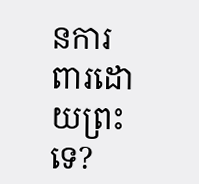នការពារដោយព្រះទេ?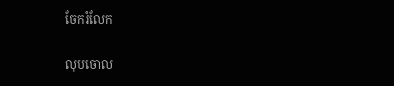ចែករំលែក

លុបចោល